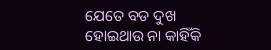ଯେତେ ବଡ ଦୁଖ ହୋଇଥାଉ ନା କାହିଁକି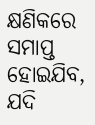କ୍ଷଣିକରେ ସମାପ୍ତ ହୋଇଯିବ, ଯଦି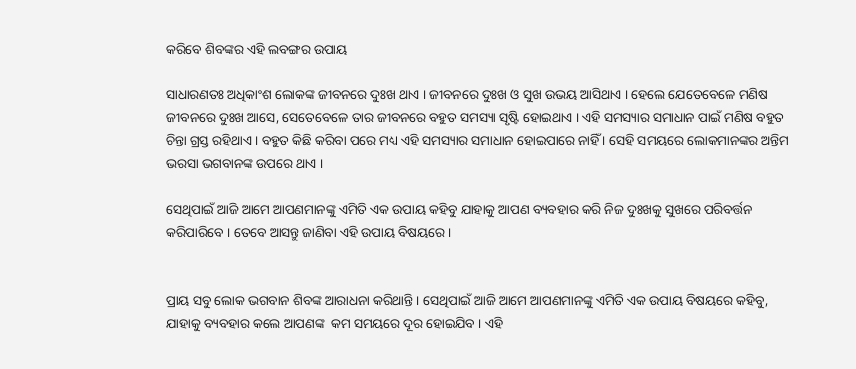କରିବେ ଶିବଙ୍କର ଏହି ଲବଙ୍ଗର ଉପାୟ

ସାଧାରଣତଃ ଅଧିକାଂଶ ଲୋକଙ୍କ ଜୀବନରେ ଦୁଃଖ ଥାଏ । ଜୀବନରେ ଦୁଃଖ ଓ ସୁଖ ଉଭୟ ଆସିଥାଏ । ହେଲେ ଯେତେବେଳେ ମଣିଷ ଜୀବନରେ ଦୁଃଖ ଆସେ, ସେତେବେଳେ ତାର ଜୀବନରେ ବହୁତ ସମସ୍ୟା ସୃଷ୍ଟି ହୋଇଥାଏ । ଏହି ସମସ୍ୟାର ସମାଧାନ ପାଇଁ ମଣିଷ ବହୁତ ଚିନ୍ତା ଗ୍ରସ୍ତ ରହିଥାଏ । ବହୁତ କିଛି କରିବା ପରେ ମଧ୍ୟ ଏହି ସମସ୍ୟାର ସମାଧାନ ହୋଇପାରେ ନାହିଁ । ସେହି ସମୟରେ ଲୋକମାନଙ୍କର ଅନ୍ତିମ ଭରସା ଭଗବାନଙ୍କ ଉପରେ ଥାଏ ।

ସେଥିପାଇଁ ଆଜି ଆମେ ଆପଣମାନଙ୍କୁ ଏମିତି ଏକ ଉପାୟ କହିବୁ ଯାହାକୁ ଆପଣ ବ୍ୟବହାର କରି ନିଜ ଦୁଃଖକୁ ସୁଖରେ ପରିବର୍ତ୍ତନ କରିପାରିବେ । ତେବେ ଆସନ୍ତୁ ଜାଣିବା ଏହି ଉପାୟ ବିଷୟରେ ।


ପ୍ରାୟ ସବୁ ଲୋକ ଭଗବାନ ଶିବଙ୍କ ଆରାଧନା କରିଥାନ୍ତି । ସେଥିପାଇଁ ଆଜି ଆମେ ଆପଣମାନଙ୍କୁ ଏମିତି ଏକ ଉପାୟ ବିଷୟରେ କହିବୁ, ଯାହାକୁ ବ୍ୟବହାର କଲେ ଆପଣଙ୍କ  କମ ସମୟରେ ଦୂର ହୋଇଯିବ । ଏହି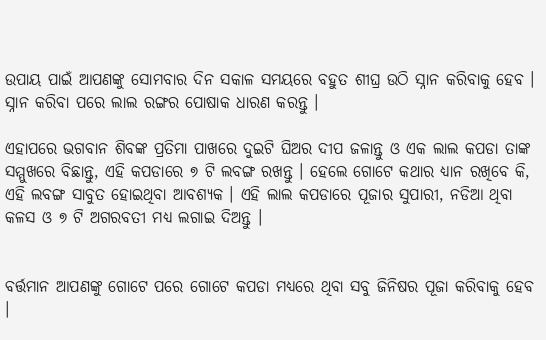ଉପାୟ ପାଇଁ ଆପଣଙ୍କୁ ସୋମବାର ଦିନ ସକାଳ ସମୟରେ ବହୁତ ଶୀଘ୍ର ଉଠି ସ୍ନାନ କରିବାକୁ ହେବ । ସ୍ନାନ କରିବା ପରେ ଲାଲ ରଙ୍ଗର ପୋଷାକ ଧାରଣ କରନ୍ତୁ ।

ଏହାପରେ ଭଗବାନ ଶିବଙ୍କ ପ୍ରତିମା ପାଖରେ ଦୁଇଟି ଘିଅର ଦୀପ ଜଳାନ୍ତୁ ଓ ଏକ ଲାଲ କପଡା ତାଙ୍କ ସମ୍ମୁଖରେ ବିଛାନ୍ତୁ, ଏହି କପଡାରେ ୭ ଟି ଲବଙ୍ଗ ରଖନ୍ତୁ । ହେଲେ ଗୋଟେ କଥାର ଧ୍ୟାନ ରଖିବେ କି, ଏହି ଲବଙ୍ଗ ସାବୁତ ହୋଇଥିବା ଆବଶ୍ୟକ । ଏହି ଲାଲ କପଡାରେ ପୂଜାର ସୁପାରୀ, ନଡିଆ ଥିବା କଳସ ଓ ୭ ଟି ଅଗରବତୀ ମଧ୍ୟ ଲଗାଇ ଦିଅନ୍ତୁ ।


ବର୍ତ୍ତମାନ ଆପଣଙ୍କୁ ଗୋଟେ ପରେ ଗୋଟେ କପଡା ମଧ୍ୟରେ ଥିବା ସବୁ ଜିନିଷର ପୂଜା କରିବାକୁ ହେବ ।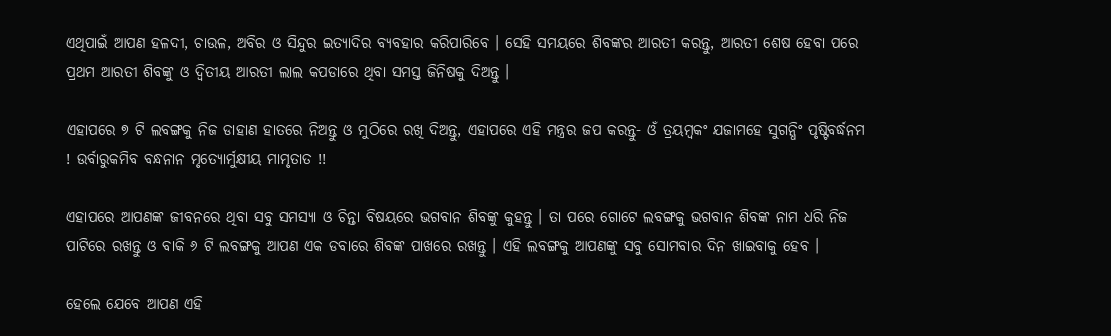ଏଥିପାଇଁ ଆପଣ ହଳଦୀ, ଚାଉଳ, ଅବିର ଓ ସିନ୍ଦୁର ଇତ୍ୟାଦିର ବ୍ୟବହାର କରିପାରିବେ । ସେହି ସମୟରେ ଶିବଙ୍କର ଆରତୀ କରନ୍ତୁ, ଆରତୀ ଶେଷ ହେବା ପରେ ପ୍ରଥମ ଆରତୀ ଶିବଙ୍କୁ ଓ ଦ୍ଵିତୀୟ ଆରତୀ ଲାଲ କପଡାରେ ଥିବା ସମସ୍ତ ଜିନିଷକୁ ଦିଅନ୍ତୁ ।

ଏହାପରେ ୭ ଟି ଲବଙ୍ଗକୁ ନିଜ ଡାହାଣ ହାତରେ ନିଅନ୍ତୁ ଓ ମୁଠିରେ ରଖି ଦିଅନ୍ତୁ, ଏହାପରେ ଏହି ମନ୍ତ୍ରର ଜପ କରନ୍ତୁ- ଓଁ ତ୍ରୟମ୍ବକଂ ଯଜାମହେ ସୁଗନ୍ଧିଂ ପୃଷ୍ଟିବର୍ଦ୍ଧନମ ! ଉର୍ବାରୁକମିବ ବନ୍ଧନାନ ମୃତ୍ୟୋର୍ମୁକ୍ଷୀୟ ମାମୃତାତ !!

ଏହାପରେ ଆପଣଙ୍କ ଜୀବନରେ ଥିବା ସବୁ ସମସ୍ୟା ଓ ଚିନ୍ତା ବିଷୟରେ ଭଗବାନ ଶିବଙ୍କୁ କୁହନ୍ତୁ । ତା ପରେ ଗୋଟେ ଲବଙ୍ଗକୁ ଭଗବାନ ଶିବଙ୍କ ନାମ ଧରି ନିଜ ପାଟିରେ ରଖନ୍ତୁ ଓ ବାକି ୬ ଟି ଲବଙ୍ଗକୁ ଆପଣ ଏକ ଡବାରେ ଶିବଙ୍କ ପାଖରେ ରଖନ୍ତୁ । ଏହି ଲବଙ୍ଗକୁ ଆପଣଙ୍କୁ ସବୁ ସୋମବାର ଦିନ ଖାଇବାକୁ ହେବ ।

ହେଲେ ଯେବେ ଆପଣ ଏହି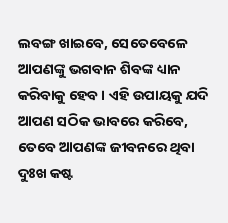ଲବଙ୍ଗ ଖାଇବେ, ସେତେବେଳେ ଆପଣଙ୍କୁ ଭଗବାନ ଶିବଙ୍କ ଧ୍ୟାନ କରିବାକୁ ହେବ । ଏହି ଉପାୟକୁ ଯଦି ଆପଣ ସଠିକ ଭାବରେ କରିବେ, ତେବେ ଆପଣଙ୍କ ଜୀବନରେ ଥିବା ଦୁଃଖ କଷ୍ଟ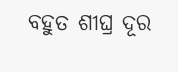ବହୁତ ଶୀଘ୍ର ଦୂର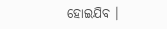ହୋଇଯିବ ।